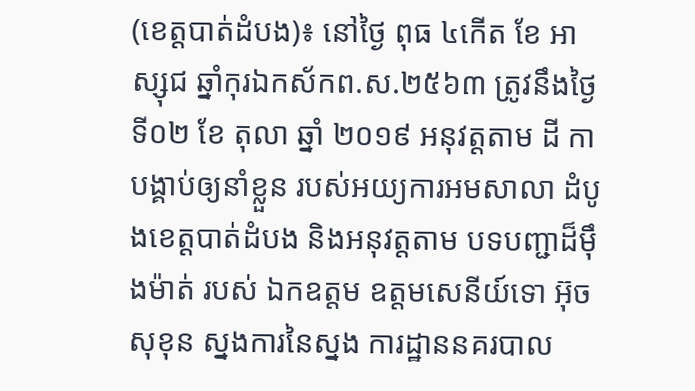(ខេត្តបាត់ដំបង)៖ នៅថ្ងៃ ពុធ ៤កើត ខែ អាស្សុជ ឆ្នាំកុរឯកស័កព.ស.២៥៦៣ ត្រូវនឹងថ្ងៃទី០២ ខែ តុលា ឆ្នាំ ២០១៩ អនុវត្តតាម ដី កាបង្គាប់ឲ្យនាំខ្លួន របស់អយ្យការអមសាលា ដំបូងខេត្តបាត់ដំបង និងអនុវត្តតាម បទបញ្ជាដ៏ម៉ឹងម៉ាត់ របស់ ឯកឧត្តម ឧត្តមសេនីយ៍ទោ អ៊ុច សុខុន ស្នងការនៃស្នង ការដ្ឋាននគរបាល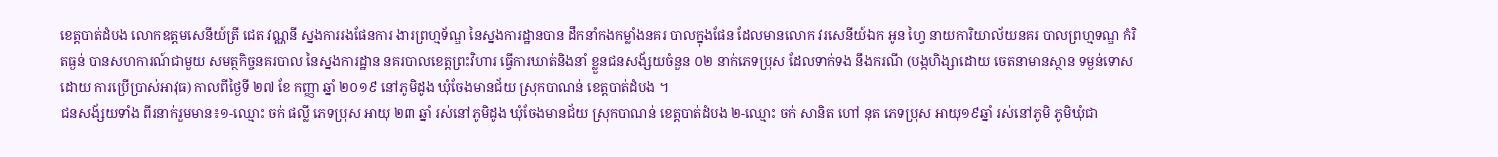ខេត្តបាត់ដំបង លោកឧត្តមសេនីយ៍ត្រី ជេត វណ្ណនី ស្នងការរងផែនការ ងារព្រហ្មទ័ណ្ឌ នៃស្នងការដ្ឋានបាន ដឹកនាំកងកម្លាំងនគរ បាលក្នុងផែន ដែលមានលោក វរសេនីយ៍ឯក អូន ហ្វៃ នាយការិយាល័យនគរ បាលព្រហ្មទណ្ឌ កំរិតធ្ងន់ បានសហការណ៍ជាមួយ សមត្ថកិច្ចនគរបាល នៃស្នងការដ្ឋាន នគរបាលខេត្តព្រះវិហារ ធ្វើការឃាត់និងនាំ ខ្លួនជនសង័្សយចំនួន ០២ នាក់ភេទប្រុស ដែលទាក់ទង នឹងករណី (បង្កហិង្សាដោយ ចេតនាមានស្ថាន ទម្ងន់ទោសដោយ ការប្រើប្រាស់អាវុធ) កាលពីថ្ងៃទី ២៧ ខែ កញ្ញា ឆ្នាំ ២០១៩ នៅភូមិដូង ឃុំចែងមានជ័យ ស្រុកបាណន់ ខេត្តបាត់ដំបង ។
ជនសង័្សយទាំង ពីរនាក់រួមមាន៖១-ឈ្មោះ ចក់ ផល្លី ភេទប្រុស អាយុ ២៣ ឆ្នាំ រស់នៅភូមិដូង ឃុំចែងមានជ័យ ស្រុកបាណន់ ខេត្តបាត់ដំបង ២-ឈ្មោះ ចក់ សានិត ហៅ នុត ភេទប្រុស អាយុ១៩ឆ្នាំ រស់នៅភូមិ ភូមិឃុំជា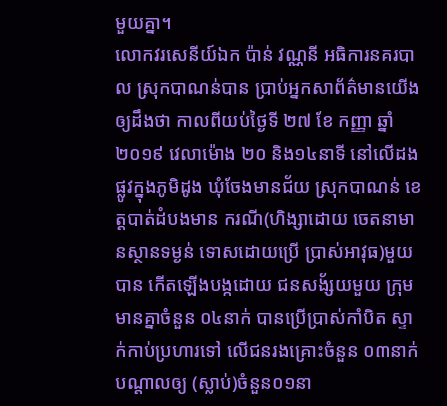មួយគ្នា។
លោកវរសេនីយ៍ឯក ប៉ាន់ វណ្ណនី អធិការនគរបាល ស្រុកបាណន់បាន ប្រាប់អ្នកសាព័ត៌មានយើង ឲ្យដឹងថា កាលពីយប់ថ្ងៃទី ២៧ ខែ កញ្ញា ឆ្នាំ ២០១៩ វេលាម៉ោង ២០ និង១៤នាទី នៅលើដងផ្លូវក្នុងភូមិដូង ឃុំចែងមានជ័យ ស្រុកបាណន់ ខេត្តបាត់ដំបងមាន ករណី(ហិង្សាដោយ ចេតនាមានស្ថានទម្ងន់ ទោសដោយប្រើ ប្រាស់អាវុធ)មួយបាន កើតឡើងបង្កដោយ ជនសង័្សយមួយ ក្រុមមានគ្នាចំនួន ០៤នាក់ បានប្រើប្រាស់កាំបិត ស្ទាក់កាប់ប្រហារទៅ លើជនរងគ្រោះចំនួន ០៣នាក់បណ្តាលឲ្យ (ស្លាប់)ចំនួន០១នា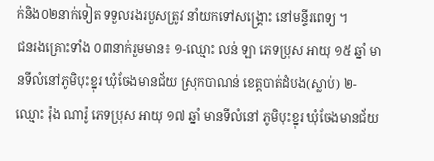ក់និង០២នាក់ទៀត ទទួលរងរបួសត្រូវ នាំយកទៅសង្គ្រោះ នៅមន្ទីរពេទ្យ ។
ជនរងគ្រោះទាំង ០៣នាក់រួមមាន៖ ១-ឈ្មោះ លន់ ឡា ភេទប្រុស អាយុ ១៥ ឆ្នាំ មានទីលំនៅភូមិបុះខ្នុរ ឃុំចែងមានជ័យ ស្រុកបាណន់ ខេត្តបាត់ដំបង(ស្លាប់) ២-ឈ្មោះ រ៉ុង ណារ៉ូ ភេទប្រុស អាយុ ១៧ ឆ្នាំ មានទីលំនៅ ភូមិបុះខ្នុរ ឃុំចែងមានជ័យ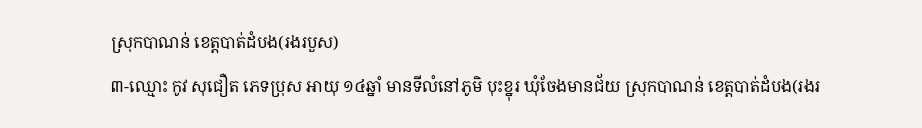ស្រុកបាណន់ ខេត្តបាត់ដំបង(រងរបួស)
៣-ឈ្មោះ កូវ សុជឿត ភេទប្រុស អាយុ ១៤ឆ្នាំ មានទីលំនៅភូមិ បុះខ្នុរ ឃុំចែងមានជ័យ ស្រុកបាណន់ ខេត្តបាត់ដំបង(រងរ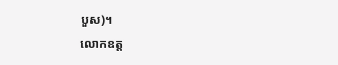បួស)។
លោកឧត្ត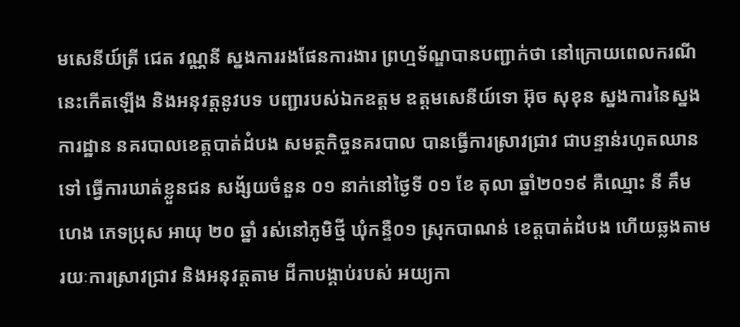មសេនីយ៍ត្រី ជេត វណ្ណនី ស្នងការរងផែនការងារ ព្រហ្មទ័ណ្ឌបានបញ្ជាក់ថា នៅក្រោយពេលករណី នេះកើតឡើង និងអនុវត្តនូវបទ បញ្ជារបស់ឯកឧត្តម ឧត្តមសេនីយ៍ទោ អ៊ុច សុខុន ស្នងការនៃស្នងការដ្ឋាន នគរបាលខេត្តបាត់ដំបង សមត្ថកិច្ចនគរបាល បានធ្វើការស្រាវជ្រាវ ជាបន្ទាន់រហូតឈានទៅ ធ្វើការឃាត់ខ្លួនជន សង័្សយចំនួន ០១ នាក់នៅថ្ងៃទី ០១ ខែ តុលា ឆ្នាំ២០១៩ គឺឈ្មោះ នី គឹមហេង ភេទប្រុស អាយុ ២០ ឆ្នាំ រស់នៅភូមិថ្មី ឃុំកន្ទឺ០១ ស្រុកបាណន់ ខេត្តបាត់ដំបង ហើយឆ្លងតាមរយៈការស្រាវជ្រាវ និងអនុវត្តតាម ដីកាបង្គាប់របស់ អយ្យកា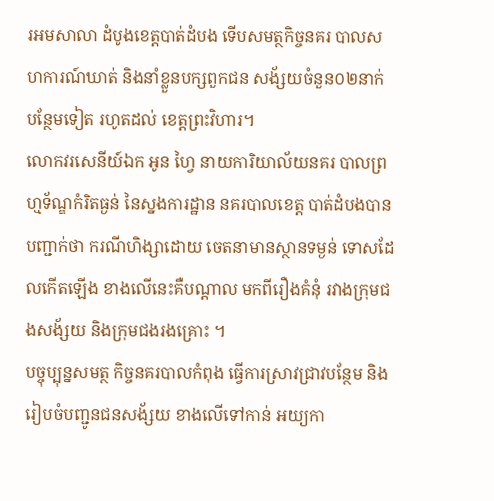រអមសាលា ដំបូងខេត្តបាត់ដំបង ទើបសមត្ថកិច្ចនគរ បាលសហការណ៍ឃាត់ និងនាំខ្លួនបក្សពួកជន សង័្សយចំនួន០២នាក់ បន្ថែមទៀត រហូតដល់ ខេត្តព្រះវិហារ។
លោកវរសេនីយ៍ឯក អូន ហ្វៃ នាយការិយាល័យនគរ បាលព្រហ្មទ័ណ្ឌកំរិតធ្ងន់ នៃស្នងការដ្ឋាន នគរបាលខេត្ត បាត់ដំបងបានបញ្ជាក់ថា ករណីហិង្សាដោយ ចេតនាមានស្ថានទម្ងន់ ទោសដែលកើតឡើង ខាងលើនេះគឺបណ្តាល មកពីរឿងគំនុំ រវាងក្រុមជងសង័្សយ និងក្រុមជងរងគ្រោះ ។
បច្ចុប្បុន្នសមត្ថ កិច្ចនគរបាលកំពុង ធ្វើការស្រាវជ្រាវបន្ថែម និងរៀបចំបញ្ជូនជនសង័្សយ ខាងលើទៅកាន់ អយ្យកា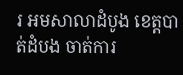រ អមសាលាដំបូង ខេត្តបាត់ដំបង ចាត់ការ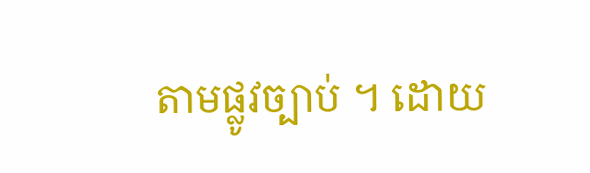តាមផ្លូវច្បាប់ ។ ដោយ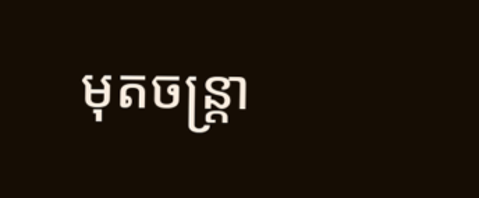មុតចន្ត្រា